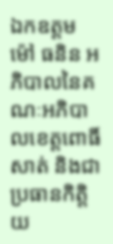ឯកឧត្តម ម៉ៅ ធនិន អភិបាលនៃគណៈអភិបាលខេត្តពោធិ៍សាត់ និងជាប្រធានកិត្តិយ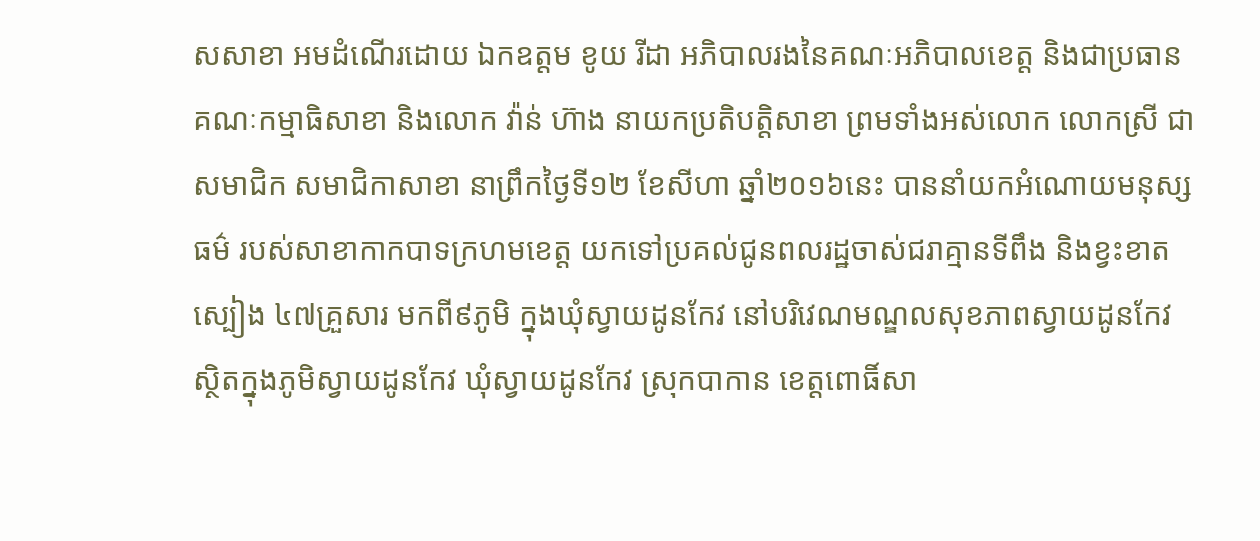សសាខា អមដំណើរដោយ ឯកឧត្តម ខូយ រីដា អភិបាលរងនៃគណៈអភិបាលខេត្ត និងជាប្រធានគណៈកម្មាធិសាខា និងលោក វ៉ាន់ ហ៊ាង នាយកប្រតិបត្តិសាខា ព្រមទាំងអស់លោក លោកស្រី ជាសមាជិក សមាជិកាសាខា នាព្រឹកថ្ងៃទី១២ ខែសីហា ឆ្នាំ២០១៦នេះ បាននាំយកអំណោយមនុស្សធម៌ របស់សាខាកាកបាទក្រហមខេត្ត យកទៅប្រគល់ជូនពលរដ្ឋចាស់ជរាគ្មានទីពឹង និងខ្វះខាតស្បៀង ៤៧គ្រួសារ មកពី៩ភូមិ ក្នុងឃុំស្វាយដូនកែវ នៅបរិវេណមណ្ឌលសុខភាពស្វាយដូនកែវ ស្ថិតក្នុងភូមិស្វាយដូនកែវ ឃុំស្វាយដូនកែវ ស្រុកបាកាន ខេត្តពោធិ៍សា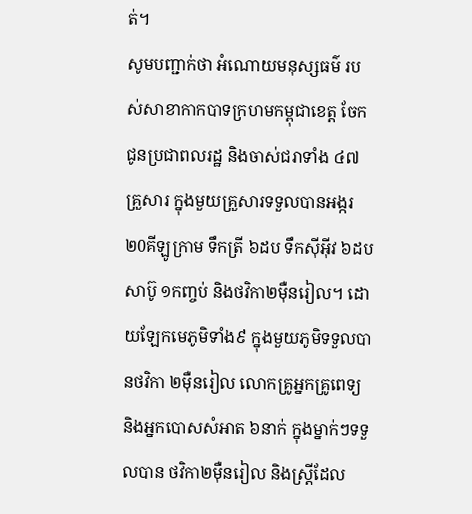ត់។
សូមបញ្ជាក់ថា អំណោយមនុស្សធម៌ របស់សាខាកាកបាទក្រហមកម្ពុជាខេត្ត ចែកជូនប្រជាពលរដ្ឋ និងចាស់ជរាទាំង ៤៧គ្រួសារ ក្នុងមួយគ្រួសារទទួលបានអង្ករ ២0គីឡូក្រាម ទឹកត្រី ៦ដប ទឹកស៊ីអ៊ីវ ៦ដប សាប៊ូ ១កញ្ចប់ និងថវិកា២ម៉ឺនរៀល។ ដោយឡែកមេភូមិទាំង៩ ក្នុងមួយភូមិទទួលបានថវិកា ២ម៉ឺនរៀល លោកគ្រូអ្នកគ្រូពេទ្យ និងអ្នកបោសសំអាត ៦នាក់ ក្នុងម្នាក់ៗទទួលបាន ថវិកា២ម៉ឺនរៀល និងស្ត្រីដែល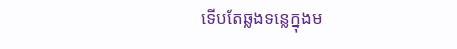ទើបតែឆ្លងទន្លេក្នុងម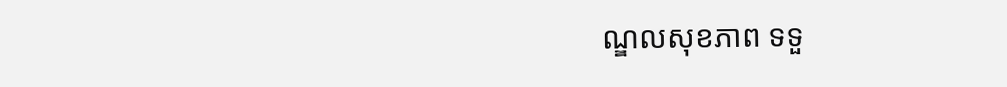ណ្ឌលសុខភាព ទទួ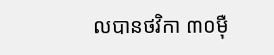លបានថវិកា ៣០ម៉ឺ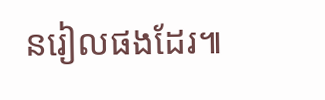នរៀលផងដែរ៕